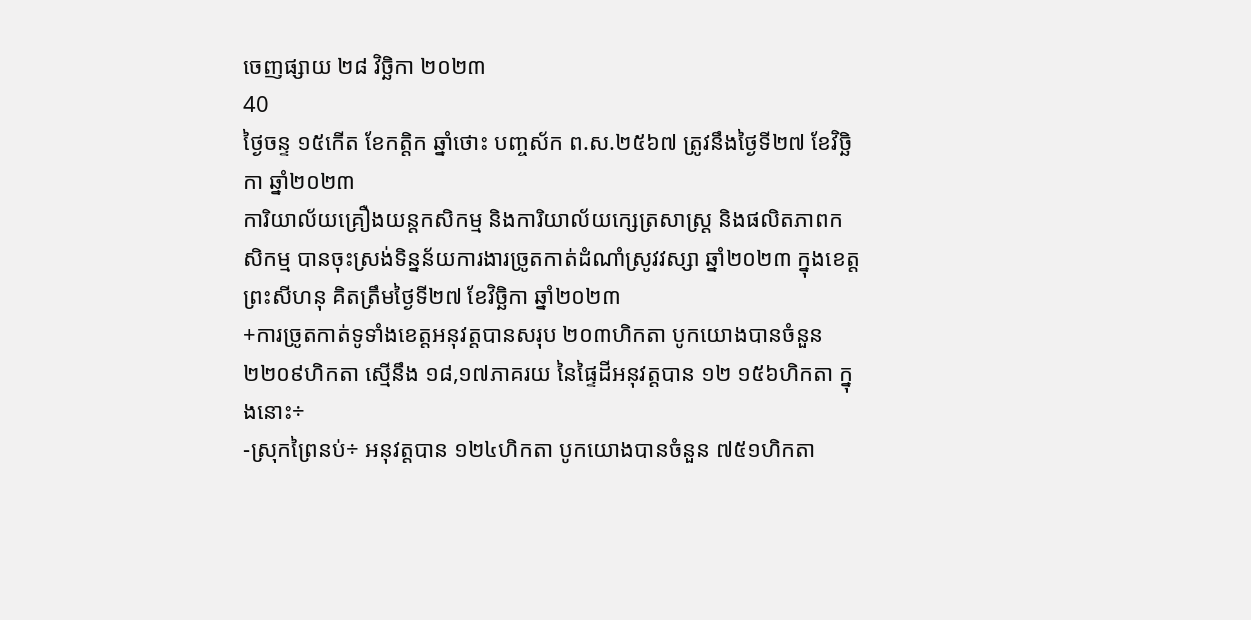ចេញផ្សាយ ២៨ វិច្ឆិកា ២០២៣
40
ថ្ងៃចន្ទ ១៥កើត ខែកត្ដិក ឆ្នាំថោះ បញ្ចស័ក ព.ស.២៥៦៧ ត្រូវនឹងថ្ងៃទី២៧ ខែវិច្ឆិកា ឆ្នាំ២០២៣
ការិយាល័យគ្រឿងយន្តកសិកម្ម និងការិយាល័យក្សេត្រសាស្ដ្រ និងផលិតភាពកសិកម្ម បានចុះស្រង់ទិន្នន័យការងារច្រូតកាត់ដំណាំស្រូវវស្សា ឆ្នាំ២០២៣ ក្នុងខេត្តព្រះសីហនុ គិតត្រឹមថ្ងៃទី២៧ ខែវិច្ឆិកា ឆ្នាំ២០២៣
+ការច្រូតកាត់ទូទាំងខេត្តអនុវត្តបានសរុប ២០៣ហិកតា បូកយោងបានចំនួន ២២០៩ហិកតា ស្មើនឹង ១៨,១៧ភាគរយ នៃផ្ទៃដីអនុវត្ដបាន ១២ ១៥៦ហិកតា ក្នុងនោះ÷
-ស្រុកព្រៃនប់÷ អនុវត្តបាន ១២៤ហិកតា បូកយោងបានចំនួន ៧៥១ហិកតា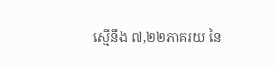ស្មើនឹង ៧,២២ភាគរយ នៃ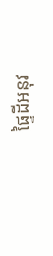ផ្ទៃដីអនុវ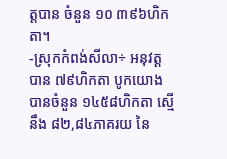ត្តបាន ចំនួន ១០ ៣៩៦ហិកតា។
-ស្រុកកំពង់សីលា÷ អនុវត្តបាន ៧៩ហិកតា បូកយោងបានចំនួន ១៤៥៨ហិកតា ស្មើនឹង ៨២,៨៤ភាគរយ នៃ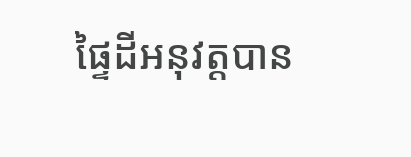ផ្ទៃដីអនុវត្តបាន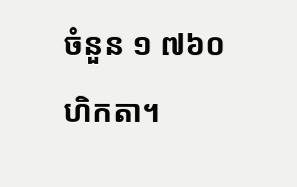ចំនួន ១ ៧៦០ហិកតា។